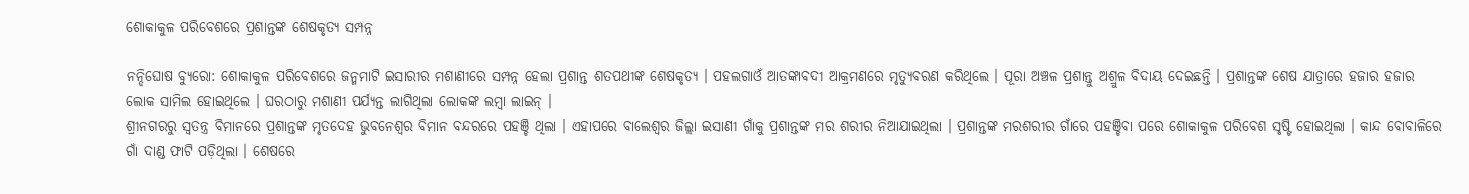ଶୋକାକୁଳ ପରିବେଶରେ ପ୍ରଶାନ୍ତଙ୍କ ଶେଷକୃତ୍ୟ ସମ୍ପନ୍ନ

ନନ୍ଦିଘୋଷ ବ୍ୟୁରୋ: ଶୋକାକୁଳ ପରିବେଶରେ ଜନ୍ମମାଟି ଇସାରୀର ମଶାଣୀରେ ସମ୍ପନ୍ନ ହେଲା ପ୍ରଶାନ୍ତ ଶତପଥୀଙ୍କ ଶେଷକୃତ୍ୟ । ପହଲଗାଓଁ ଆତଙ୍କାବଦୀ ଆକ୍ରମଣରେ ମୃତ୍ୟୁବରଣ କରିଥିଲେ । ପୂରା ଅଞ୍ଚଳ ପ୍ରଶାନ୍ତୁ ଅଶ୍ରୁଳ ବିଦାୟ ଦେଇଛନ୍ତି । ପ୍ରଶାନ୍ତଙ୍କ ଶେଷ ଯାତ୍ରାରେ ହଜାର ହଜାର ଲୋକ ସାମିଲ ହୋଇଥିଲେ । ଘରଠାରୁ ମଶାଣୀ ପର୍ଯ୍ୟନ୍ତ ଲାଗିଥିଲା ଲୋକଙ୍କ ଲମ୍ବା ଲାଇନ୍ ।
ଶ୍ରୀନଗରରୁ ସ୍ବତନ୍ତ୍ର ବିମାନରେ ପ୍ରଶାନ୍ତଙ୍କ ମୃତଦେହ ଭୁବନେଶ୍ବର ବିମାନ ବନ୍ଦରରେ ପହଞ୍ଚି ଥିଲା । ଏହାପରେ ବାଲେଶ୍ବର ଜିଲ୍ଲା ଇସାଣୀ ଗାଁକୁ ପ୍ରଶାନ୍ତଙ୍କ ମର ଶରୀର ନିଆଯାଇଥିଲା । ପ୍ରଶାନ୍ତଙ୍କ ମରଶରୀର ଗାଁରେ ପହଞ୍ଚିବା ପରେ ଶୋକାକୁଳ ପରିବେଶ ସୃଷ୍ଟି ହୋଇଥିଲା । କାନ୍ଦ ବୋବାଳିରେ ଗାଁ ଦାଣ୍ଡ ଫାଟି ପଡ଼ିଥିଲା । ଶେଷରେ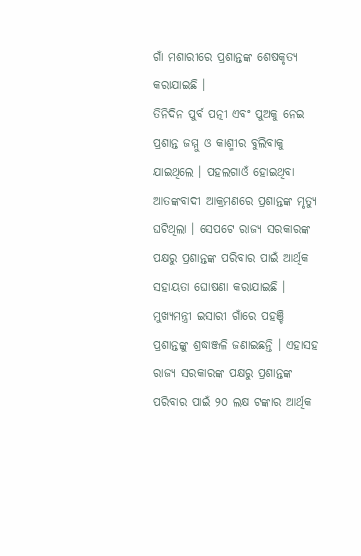ଗାଁ ମଶାରୀରେ ପ୍ରଶାନ୍ତଙ୍କ ଶେଷକୃତ୍ୟ କରାଯାଇଛି ।
ତିନିଦିନ ପୁର୍ବ ପତ୍ନୀ ଏବଂ ପୁଅକୁ ନେଇ ପ୍ରଶାନ୍ତ ଜମ୍ମୁ ଓ କାଶ୍ମୀର ବୁଲିବାକୁ ଯାଇଥିଲେ । ପହଲଗାଓଁ ହୋଇଥିବା ଆତଙ୍କବାଦୀ ଆକ୍ରମଣରେ ପ୍ରଶାନ୍ତଙ୍କ ମୃତ୍ୟୁ ଘଟିଥିଲା । ସେପଟେ ରାଜ୍ୟ ସରକାରଙ୍କ ପକ୍ଷରୁ ପ୍ରଶାନ୍ତଙ୍କ ପରିବାର ପାଇଁ ଆର୍ଥିକ ସହାୟତା ଘୋଷଣା କରାଯାଇଛି । ମୁଖ୍ୟମନ୍ତ୍ରୀ ଇସାରୀ ଗାଁରେ ପହଞ୍ଚି ପ୍ରଶାନ୍ତଙ୍କୁ ଶ୍ରଦ୍ଧାଞ୍ଜଳି ଜଣାଇଛନ୍ତି । ଏହାସହ ରାଜ୍ୟ ସରକାରଙ୍କ ପକ୍ଷରୁ ପ୍ରଶାନ୍ତଙ୍କ ପରିବାର ପାଇଁ ୨୦ ଲକ୍ଷ ଟଙ୍କାର ଆର୍ଥିକ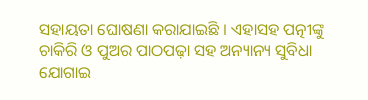ସହାୟତା ଘୋଷଣା କରାଯାଇଛି । ଏହାସହ ପତ୍ନୀଙ୍କୁ ଚାକିରି ଓ ପୁଅର ପାଠପଢ଼ା ସହ ଅନ୍ୟାନ୍ୟ ସୁବିଧା ଯୋଗାଇ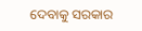ଦେବାକୁ ସରକାର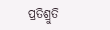ପ୍ରତିଶ୍ରୁତି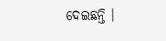ଦେଇଛନ୍ତି ।